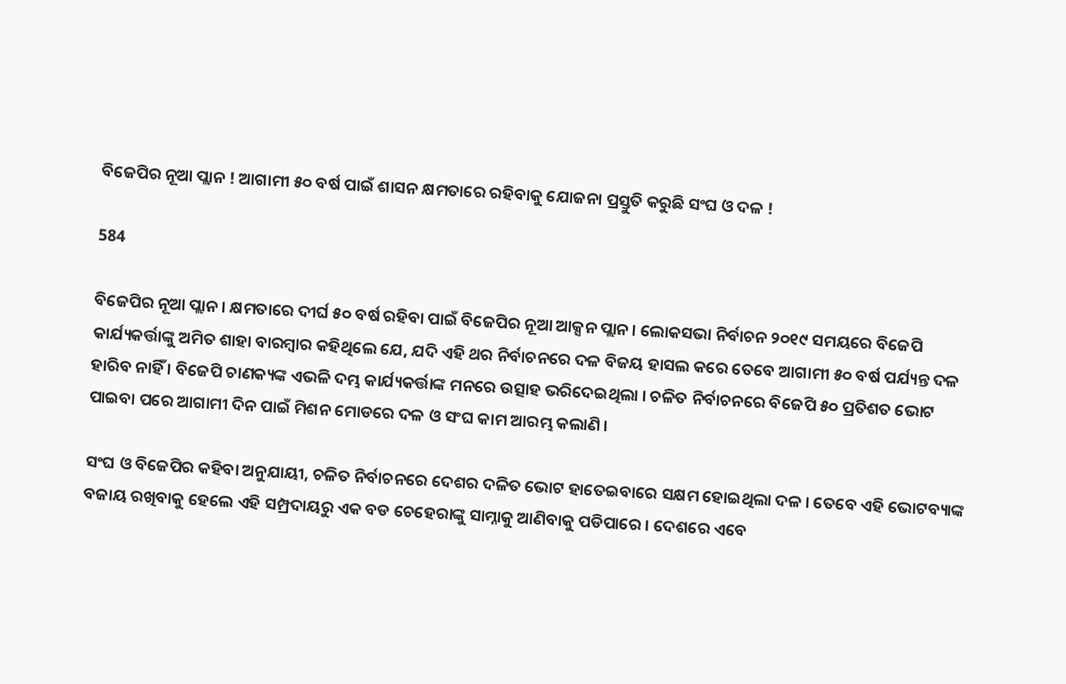ବିଜେପିର ନୂଆ ପ୍ଲାନ ! ଆଗାମୀ ୫୦ ବର୍ଷ ପାଇଁ ଶାସନ କ୍ଷମତାରେ ରହିବାକୁ ଯୋଜନା ପ୍ରସ୍ତୁତି କରୁଛି ସଂଘ ଓ ଦଳ !

584

ବିଜେପିର ନୂଆ ପ୍ଲାନ । କ୍ଷମତାରେ ଦୀର୍ଘ ୫୦ ବର୍ଷ ରହିବା ପାଇଁ ବିଜେପିର ନୂଆ ଆକ୍ସନ ପ୍ଲାନ । ଲୋକସଭା ନିର୍ବାଚନ ୨୦୧୯ ସମୟରେ ବିଜେପି କାର୍ଯ୍ୟକର୍ତ୍ତାଙ୍କୁ ଅମିତ ଶାହା ବାରମ୍ବାର କହିଥିଲେ ଯେ, ଯଦି ଏହି ଥର ନିର୍ବାଚନରେ ଦଳ ବିଜୟ ହାସଲ କରେ ତେବେ ଆଗାମୀ ୫୦ ବର୍ଷ ପର୍ଯ୍ୟନ୍ତ ଦଳ ହାରିବ ନାହିଁ । ବିଜେପି ଚାଣକ୍ୟଙ୍କ ଏଭଳି ଦମ୍ଭ କାର୍ଯ୍ୟକର୍ତ୍ତାଙ୍କ ମନରେ ଉତ୍ସାହ ଭରିଦେଇଥିଲା । ଚଳିତ ନିର୍ବାଚନରେ ବିଜେପି ୫୦ ପ୍ରତିଶତ ଭୋଟ ପାଇବା ପରେ ଆଗାମୀ ଦିନ ପାଇଁ ମିଶନ ମୋଡରେ ଦଳ ଓ ସଂଘ କାମ ଆରମ୍ଭ କଲାଣି ।

ସଂଘ ଓ ବିଜେପିର କହିବା ଅନୁଯାୟୀ, ଚଳିତ ନିର୍ବାଚନରେ ଦେଶର ଦଳିତ ଭୋଟ ହାତେଇବାରେ ସକ୍ଷମ ହୋଇଥିଲା ଦଳ । ତେବେ ଏହି ଭୋଟବ୍ୟାଙ୍କ ବଜାୟ ରଖିବାକୁ ହେଲେ ଏହି ସମ୍ପ୍ରଦାୟରୁ ଏକ ବଡ ଚେହେରାଙ୍କୁ ସାମ୍ନାକୁ ଆଣିବାକୁ ପଡିପାରେ । ଦେଶରେ ଏବେ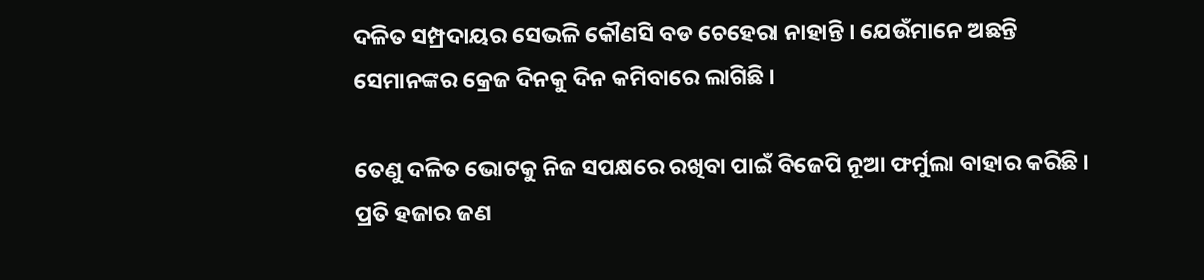ଦଳିତ ସମ୍ପ୍ରଦାୟର ସେଭଳି କୌଣସି ବଡ ଚେହେରା ନାହାନ୍ତି । ଯେଉଁମାନେ ଅଛନ୍ତି ସେମାନଙ୍କର କ୍ରେଜ ଦିନକୁ ଦିନ କମିବାରେ ଲାଗିଛି ।

ତେଣୁ ଦଳିତ ଭୋଟକୁ ନିଜ ସପକ୍ଷରେ ରଖିବା ପାଇଁ ବିଜେପି ନୂଆ ଫର୍ମୁଲା ବାହାର କରିଛି । ପ୍ରତି ହଜାର ଜଣ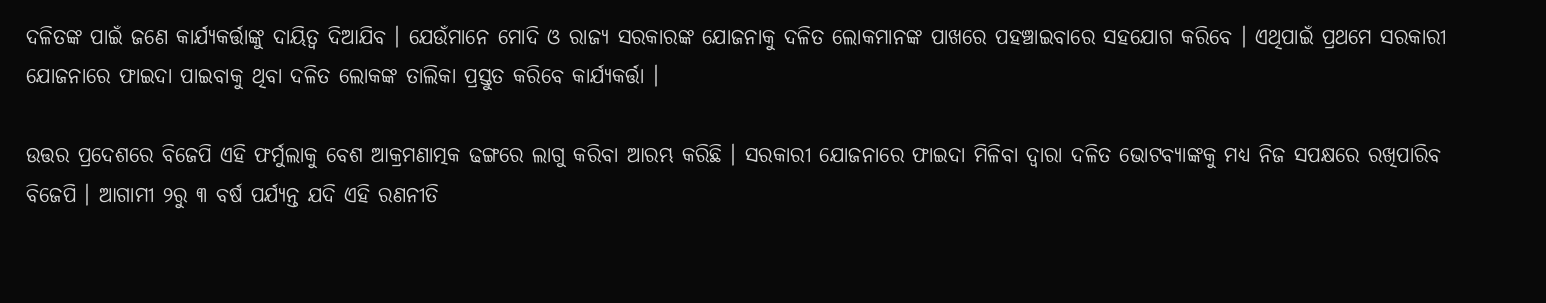ଦଳିତଙ୍କ ପାଇଁ ଜଣେ କାର୍ଯ୍ୟକର୍ତ୍ତାଙ୍କୁ ଦାୟିତ୍ୱ ଦିଆଯିବ । ଯେଉଁମାନେ ମୋଦି ଓ ରାଜ୍ୟ ସରକାରଙ୍କ ଯୋଜନାକୁ ଦଳିତ ଲୋକମାନଙ୍କ ପାଖରେ ପହଞ୍ଚାଇବାରେ ସହଯୋଗ କରିବେ । ଏଥିପାଇଁ ପ୍ରଥମେ ସରକାରୀ ଯୋଜନାରେ ଫାଇଦା ପାଇବାକୁ ଥିବା ଦଳିତ ଲୋକଙ୍କ ତାଲିକା ପ୍ରସ୍ତୁତ କରିବେ କାର୍ଯ୍ୟକର୍ତ୍ତା ।

ଉତ୍ତର ପ୍ରଦେଶରେ ବିଜେପି ଏହି ଫର୍ମୁଲାକୁ ବେଶ ଆକ୍ରମଣାତ୍ମକ ଢଙ୍ଗରେ ଲାଗୁ କରିବା ଆରମ୍ଭ କରିଛି । ସରକାରୀ ଯୋଜନାରେ ଫାଇଦା ମିଳିବା ଦ୍ୱାରା ଦଳିତ ଭୋଟବ୍ୟାଙ୍କକୁ ମଧ୍ୟ ନିଜ ସପକ୍ଷରେ ରଖିପାରିବ ବିଜେପି । ଆଗାମୀ ୨ରୁ ୩ ବର୍ଷ ପର୍ଯ୍ୟନ୍ତ ଯଦି ଏହି ରଣନୀତି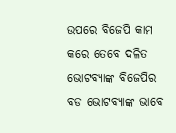ଉପରେ ବିଜେପି କାମ କରେ ତେବେ ଦଳିତ ଭୋଟବ୍ୟାଙ୍କ ବିଜେପିର ବଡ ଭୋଟବ୍ୟାଙ୍କ ଭାବେ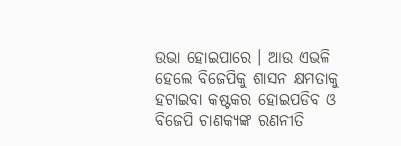ଉଭା ହୋଇପାରେ । ଆଉ ଏଭଳି ହେଲେ ବିଜେପିକୁ ଶାସନ କ୍ଷମତାକୁ ହଟାଇବା କଷ୍ଟକର ହୋଇପଡିବ ଓ ବିଜେପି ଚାଣକ୍ୟଙ୍କ ରଣନୀତି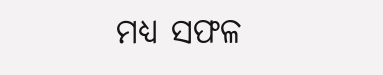ମଧ୍ୟ ସଫଳ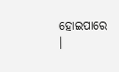ହୋଇପାରେ ।